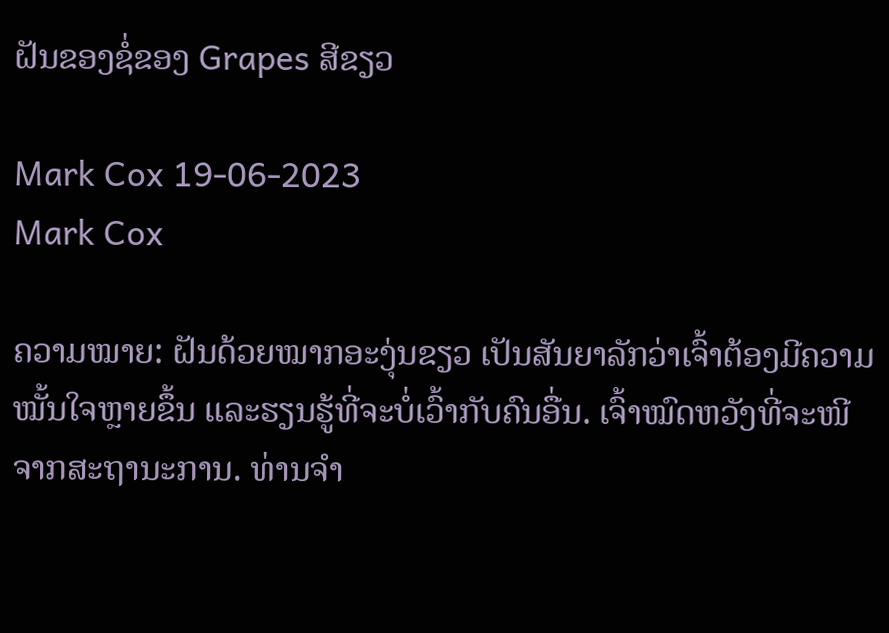ຝັນຂອງຊໍ່ຂອງ Grapes ສີຂຽວ

Mark Cox 19-06-2023
Mark Cox

ຄວາມໝາຍ: ຝັນດ້ວຍໝາກອະງຸ່ນຂຽວ ເປັນສັນຍາລັກວ່າເຈົ້າຕ້ອງມີຄວາມໝັ້ນໃຈຫຼາຍຂຶ້ນ ແລະຮຽນຮູ້ທີ່ຈະບໍ່ເວົ້າກັບຄົນອື່ນ. ເຈົ້າໝົດຫວັງທີ່ຈະໜີຈາກສະຖານະການ. ທ່ານຈໍາ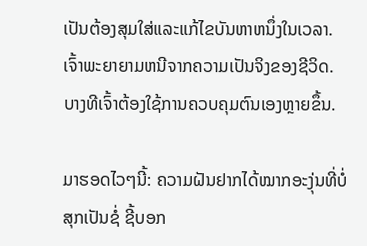ເປັນຕ້ອງສຸມໃສ່ແລະແກ້ໄຂບັນຫາຫນຶ່ງໃນເວລາ. ເຈົ້າພະຍາຍາມຫນີຈາກຄວາມເປັນຈິງຂອງຊີວິດ. ບາງທີເຈົ້າຕ້ອງໃຊ້ການຄວບຄຸມຕົນເອງຫຼາຍຂຶ້ນ.

ມາຮອດໄວໆນີ້: ຄວາມຝັນຢາກໄດ້ໝາກອະງຸ່ນທີ່ບໍ່ສຸກເປັນຊໍ່ ຊີ້ບອກ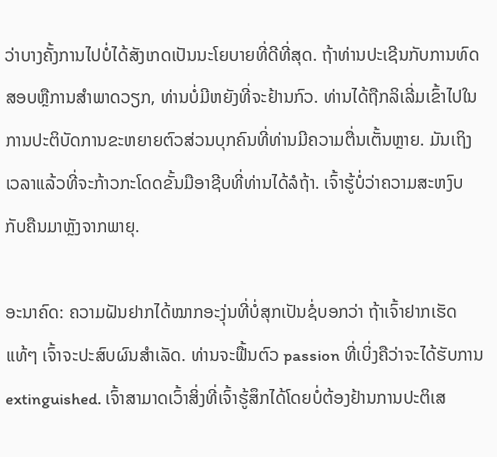ວ່າບາງຄັ້ງການໄປບໍ່ໄດ້ສັງເກດເປັນນະໂຍບາຍທີ່ດີທີ່ສຸດ. ຖ້າທ່ານປະເຊີນກັບການທົດສອບຫຼືການສໍາພາດວຽກ, ທ່ານບໍ່ມີຫຍັງທີ່ຈະຢ້ານກົວ. ທ່ານໄດ້ຖືກລິເລີ່ມເຂົ້າໄປໃນການປະຕິບັດການຂະຫຍາຍຕົວສ່ວນບຸກຄົນທີ່ທ່ານມີຄວາມຕື່ນເຕັ້ນຫຼາຍ. ມັນເຖິງເວລາແລ້ວທີ່ຈະກ້າວກະໂດດຂັ້ນມືອາຊີບທີ່ທ່ານໄດ້ລໍຖ້າ. ເຈົ້າຮູ້ບໍ່ວ່າຄວາມສະຫງົບກັບຄືນມາຫຼັງຈາກພາຍຸ.

ອະນາຄົດ: ຄວາມຝັນຢາກໄດ້ໝາກອະງຸ່ນທີ່ບໍ່ສຸກເປັນຊໍ່ບອກວ່າ ຖ້າເຈົ້າຢາກເຮັດແທ້ໆ ເຈົ້າຈະປະສົບຜົນສຳເລັດ. ທ່ານຈະຟື້ນຕົວ passion ທີ່ເບິ່ງຄືວ່າຈະໄດ້ຮັບການ extinguished. ເຈົ້າສາມາດເວົ້າສິ່ງທີ່ເຈົ້າຮູ້ສຶກໄດ້ໂດຍບໍ່ຕ້ອງຢ້ານການປະຕິເສ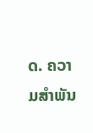ດ. ຄວາມສຳພັນ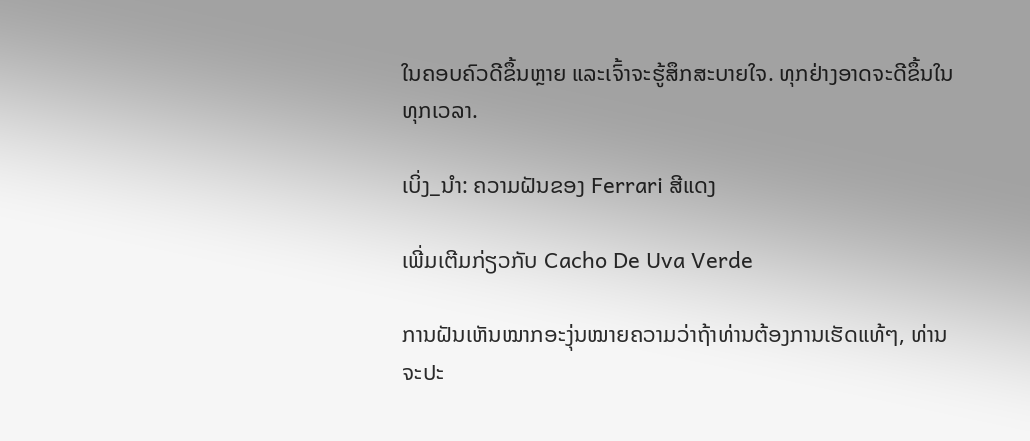ໃນຄອບຄົວດີຂຶ້ນຫຼາຍ ແລະເຈົ້າຈະຮູ້ສຶກສະບາຍໃຈ. ທຸກຢ່າງອາດຈະດີຂຶ້ນໃນທຸກເວລາ.

ເບິ່ງ_ນຳ: ຄວາມຝັນຂອງ Ferrari ສີແດງ

ເພີ່ມເຕີມກ່ຽວກັບ Cacho De Uva Verde

ການຝັນເຫັນໝາກອະງຸ່ນໝາຍຄວາມວ່າຖ້າທ່ານຕ້ອງການເຮັດແທ້ໆ, ທ່ານຈະປະ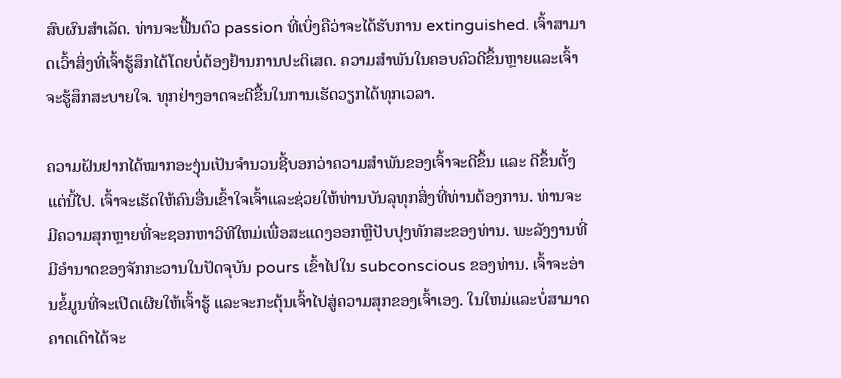ສົບຜົນສຳເລັດ. ທ່ານຈະຟື້ນຕົວ passion ທີ່ເບິ່ງຄືວ່າຈະໄດ້ຮັບການ extinguished. ເຈົ້າສາມາດເວົ້າສິ່ງທີ່ເຈົ້າຮູ້ສຶກໄດ້ໂດຍບໍ່ຕ້ອງຢ້ານການປະຕິເສດ. ຄວາມສໍາພັນໃນຄອບຄົວດີຂຶ້ນຫຼາຍແລະເຈົ້າຈະຮູ້ສຶກສະບາຍໃຈ. ທຸກຢ່າງອາດຈະດີຂື້ນໃນການເຮັດວຽກໄດ້ທຸກເວລາ.

ຄວາມຝັນຢາກໄດ້ໝາກອະງຸ່ນເປັນຈຳນວນຊີ້ບອກວ່າຄວາມສຳພັນຂອງເຈົ້າຈະດີຂຶ້ນ ແລະ ດີຂຶ້ນຕັ້ງແຕ່ນີ້ໄປ. ເຈົ້າຈະເຮັດໃຫ້ຄົນອື່ນເຂົ້າໃຈເຈົ້າແລະຊ່ວຍໃຫ້ທ່ານບັນລຸທຸກສິ່ງທີ່ທ່ານຕ້ອງການ. ທ່ານຈະມີຄວາມສຸກຫຼາຍທີ່ຈະຊອກຫາວິທີໃຫມ່ເພື່ອສະແດງອອກຫຼືປັບປຸງທັກສະຂອງທ່ານ. ພະລັງງານທີ່ມີອໍານາດຂອງຈັກກະວານໃນປັດຈຸບັນ pours ເຂົ້າໄປໃນ subconscious ຂອງທ່ານ. ເຈົ້າຈະອ່ານຂໍ້ມູນທີ່ຈະເປີດເຜີຍໃຫ້ເຈົ້າຮູ້ ແລະຈະກະຕຸ້ນເຈົ້າໄປສູ່ຄວາມສຸກຂອງເຈົ້າເອງ. ໃນໃຫມ່ແລະບໍ່ສາມາດຄາດເດົາໄດ້ຈະ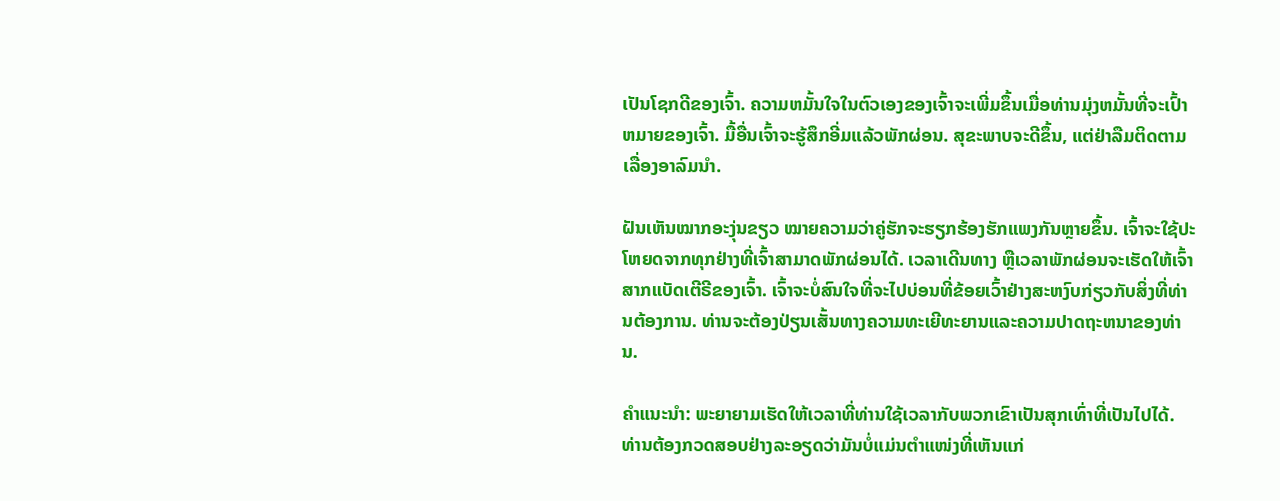ເປັນໂຊກດີຂອງເຈົ້າ. ຄວາມຫມັ້ນໃຈໃນຕົວເອງຂອງເຈົ້າຈະເພີ່ມຂຶ້ນເມື່ອທ່ານມຸ່ງຫມັ້ນທີ່ຈະເປົ້າຫມາຍຂອງເຈົ້າ. ມື້ອື່ນເຈົ້າຈະຮູ້ສຶກອີ່ມແລ້ວພັກຜ່ອນ. ສຸຂະພາບຈະດີຂຶ້ນ, ແຕ່ຢ່າລືມຕິດຕາມເລື່ອງອາລົມນຳ.

ຝັນເຫັນໝາກອະງຸ່ນຂຽວ ໝາຍຄວາມວ່າຄູ່ຮັກຈະຮຽກຮ້ອງຮັກແພງກັນຫຼາຍຂຶ້ນ. ເຈົ້າຈະໃຊ້ປະໂຫຍດຈາກທຸກຢ່າງທີ່ເຈົ້າສາມາດພັກຜ່ອນໄດ້. ເວລາເດີນທາງ ຫຼືເວລາພັກຜ່ອນຈະເຮັດໃຫ້ເຈົ້າສາກແບັດເຕີຣີຂອງເຈົ້າ. ເຈົ້າຈະບໍ່ສົນໃຈທີ່ຈະໄປບ່ອນທີ່ຂ້ອຍເວົ້າຢ່າງສະຫງົບກ່ຽວກັບສິ່ງທີ່ທ່ານຕ້ອງການ. ທ່ານຈະຕ້ອງປ່ຽນເສັ້ນທາງຄວາມທະເຍີທະຍານແລະຄວາມປາດຖະຫນາຂອງທ່ານ.

ຄໍາແນະນໍາ: ພະຍາຍາມເຮັດໃຫ້ເວລາທີ່ທ່ານໃຊ້ເວລາກັບພວກເຂົາເປັນສຸກເທົ່າທີ່ເປັນໄປໄດ້. ທ່ານຕ້ອງກວດສອບຢ່າງລະອຽດວ່າມັນບໍ່ແມ່ນຕຳແໜ່ງທີ່ເຫັນແກ່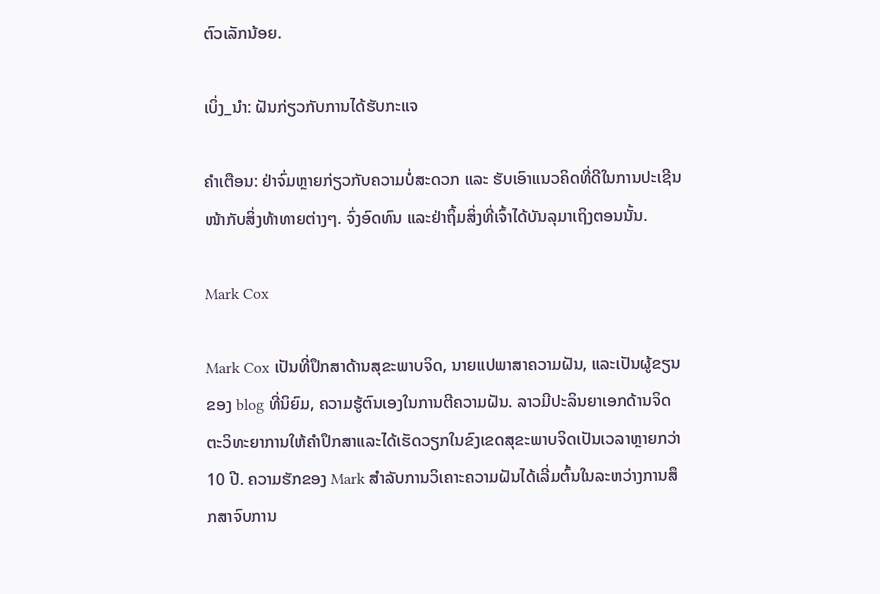ຕົວເລັກນ້ອຍ.

ເບິ່ງ_ນຳ: ຝັນກ່ຽວກັບການໄດ້ຮັບກະແຈ

ຄຳເຕືອນ: ຢ່າຈົ່ມຫຼາຍກ່ຽວກັບຄວາມບໍ່ສະດວກ ແລະ ຮັບເອົາແນວຄິດທີ່ດີໃນການປະເຊີນໜ້າກັບສິ່ງທ້າທາຍຕ່າງໆ. ຈົ່ງອົດທົນ ແລະຢ່າຖິ້ມສິ່ງທີ່ເຈົ້າໄດ້ບັນລຸມາເຖິງຕອນນັ້ນ.

Mark Cox

Mark Cox ເປັນທີ່ປຶກສາດ້ານສຸຂະພາບຈິດ, ນາຍແປພາສາຄວາມຝັນ, ແລະເປັນຜູ້ຂຽນຂອງ blog ທີ່ນິຍົມ, ຄວາມຮູ້ຕົນເອງໃນການຕີຄວາມຝັນ. ລາວມີປະລິນຍາເອກດ້ານຈິດຕະວິທະຍາການໃຫ້ຄໍາປຶກສາແລະໄດ້ເຮັດວຽກໃນຂົງເຂດສຸຂະພາບຈິດເປັນເວລາຫຼາຍກວ່າ 10 ປີ. ຄວາມຮັກຂອງ Mark ສໍາລັບການວິເຄາະຄວາມຝັນໄດ້ເລີ່ມຕົ້ນໃນລະຫວ່າງການສຶກສາຈົບການ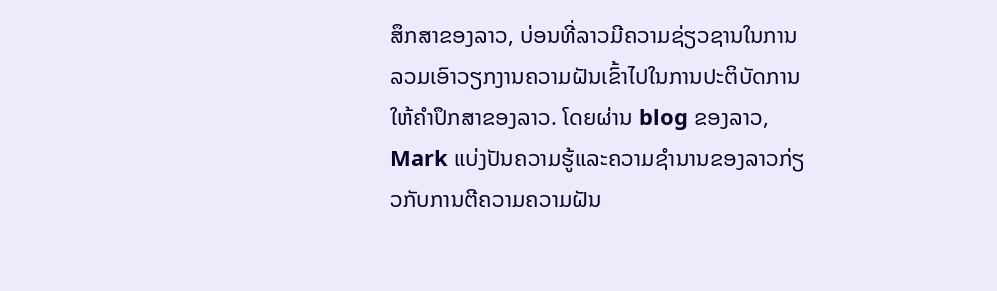ສຶກສາຂອງລາວ, ບ່ອນທີ່ລາວມີຄວາມຊ່ຽວຊານໃນການລວມເອົາວຽກງານຄວາມຝັນເຂົ້າໄປໃນການປະຕິບັດການໃຫ້ຄໍາປຶກສາຂອງລາວ. ໂດຍຜ່ານ blog ຂອງລາວ, Mark ແບ່ງປັນຄວາມຮູ້ແລະຄວາມຊໍານານຂອງລາວກ່ຽວກັບການຕີຄວາມຄວາມຝັນ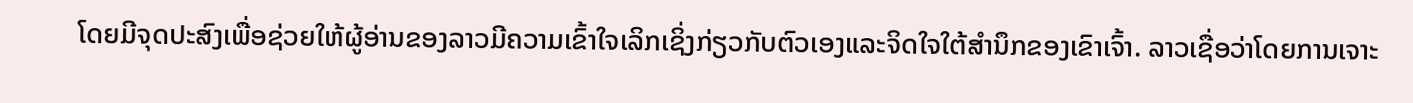ໂດຍມີຈຸດປະສົງເພື່ອຊ່ວຍໃຫ້ຜູ້ອ່ານຂອງລາວມີຄວາມເຂົ້າໃຈເລິກເຊິ່ງກ່ຽວກັບຕົວເອງແລະຈິດໃຈໃຕ້ສໍານຶກຂອງເຂົາເຈົ້າ. ລາວເຊື່ອວ່າໂດຍການເຈາະ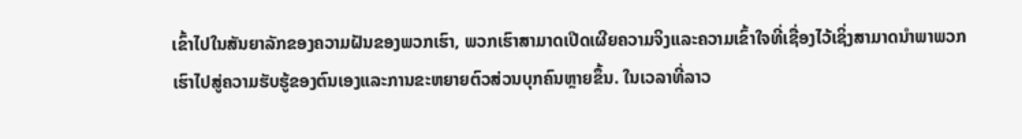ເຂົ້າໄປໃນສັນຍາລັກຂອງຄວາມຝັນຂອງພວກເຮົາ, ພວກເຮົາສາມາດເປີດເຜີຍຄວາມຈິງແລະຄວາມເຂົ້າໃຈທີ່ເຊື່ອງໄວ້ເຊິ່ງສາມາດນໍາພາພວກເຮົາໄປສູ່ຄວາມຮັບຮູ້ຂອງຕົນເອງແລະການຂະຫຍາຍຕົວສ່ວນບຸກຄົນຫຼາຍຂຶ້ນ. ໃນເວລາທີ່ລາວ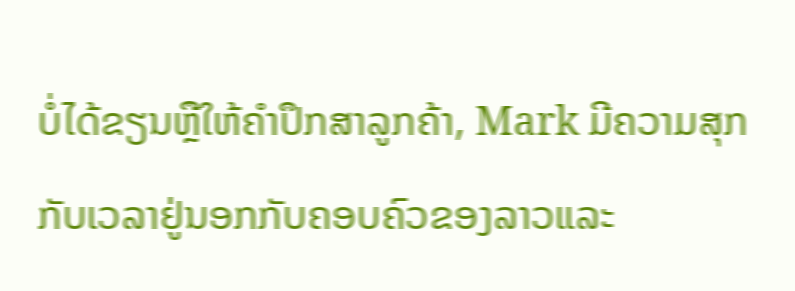ບໍ່ໄດ້ຂຽນຫຼືໃຫ້ຄໍາປຶກສາລູກຄ້າ, Mark ມີຄວາມສຸກກັບເວລາຢູ່ນອກກັບຄອບຄົວຂອງລາວແລະ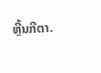ຫຼີ້ນກີຕາ.